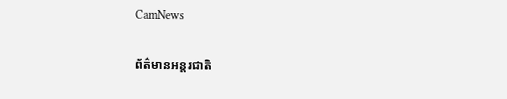CamNews

ព័ត៌មានអន្តរជាតិ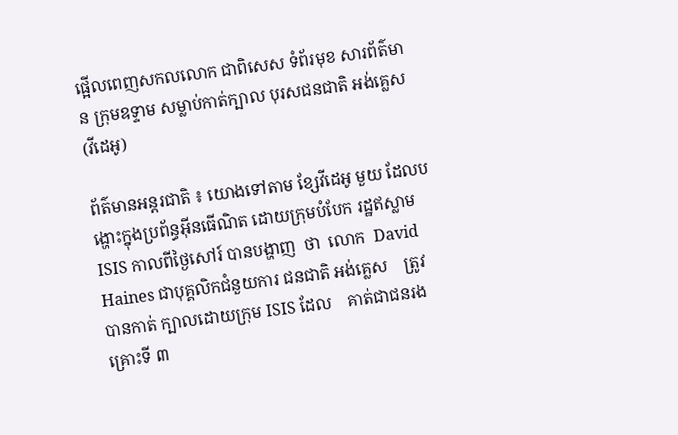ផ្អើលពេញសកលលោក ជាពិសេស ទំព័រមុខ សារព័ត៌មាន ក្រុមឧទ្ទាម សម្លាប់កាត់ក្បាល បុរសជនជាតិ អង់គ្លេស (វីដេអូ)

ព័ត៌មានអន្តរជាតិ ៖ យោងទៅតាម ខ្សែវីដេអូ មួយ ដែលបង្ហោះក្នុងប្រព័ន្ធអ៊ីនធើណិត ដោយក្រុមបំបែក រដ្ឋឥស្លាម ISIS កាលពីថ្ងៃសៅរ៍ បានបង្ហាញ  ថា  លោក  David Haines ជាបុគ្គលិកជំនួយការ ជនជាតិ អង់គ្លេស    ត្រូវបានកាត់ ក្បាលដោយក្រុម ISIS ដែល    គាត់ជាជនរងគ្រោះទី ៣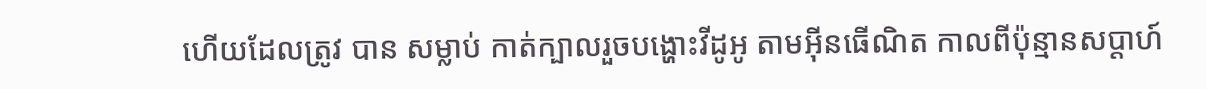ហើយដែលត្រូវ បាន សម្លាប់ កាត់ក្បាលរួចបង្ហោះវីដូអូ តាមអ៊ីនធើណិត កាលពីប៉ុន្មានសប្តាហ៍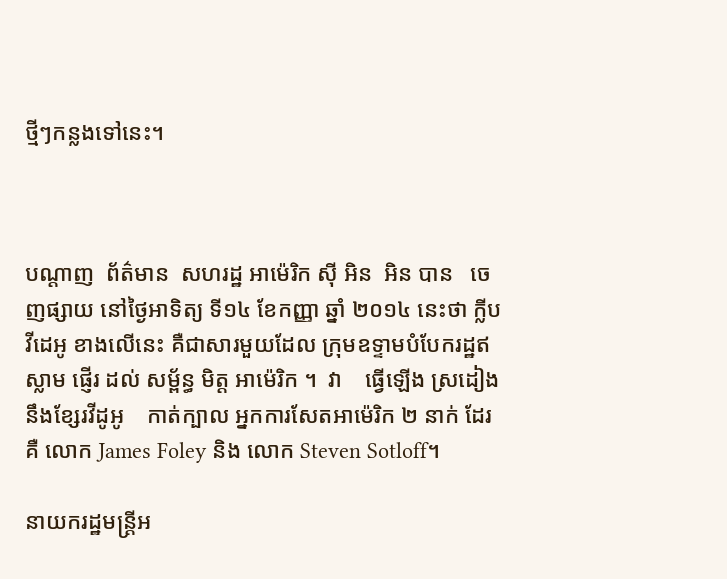ថ្មីៗកន្លងទៅនេះ។



បណ្តាញ  ព័ត៌មាន  សហរដ្ឋ អាម៉េរិក ស៊ី អិន  អិន បាន   ចេញផ្សាយ នៅថ្ងៃអាទិត្យ ទី១៤ ខែកញ្ញា ឆ្នាំ ២០១៤ នេះថា ក្លីបវីដេអូ ខាងលើនេះ គឺជាសារមួយដែល ក្រុមឧទ្ទាមបំបែករដ្ឋឥស្លាម ផ្ញើរ ដល់ សម្ព័ន្ធ មិត្ត អាម៉េរិក ។  វា    ធ្វើឡើង ស្រដៀង នឹងខ្សែរវីដូអូ    កាត់ក្បាល អ្នកការសែតអាម៉េរិក ២ នាក់ ដែរ គឺ លោក James Foley និង លោក Steven Sotloff។

នាយករដ្ឋមន្រ្តីអ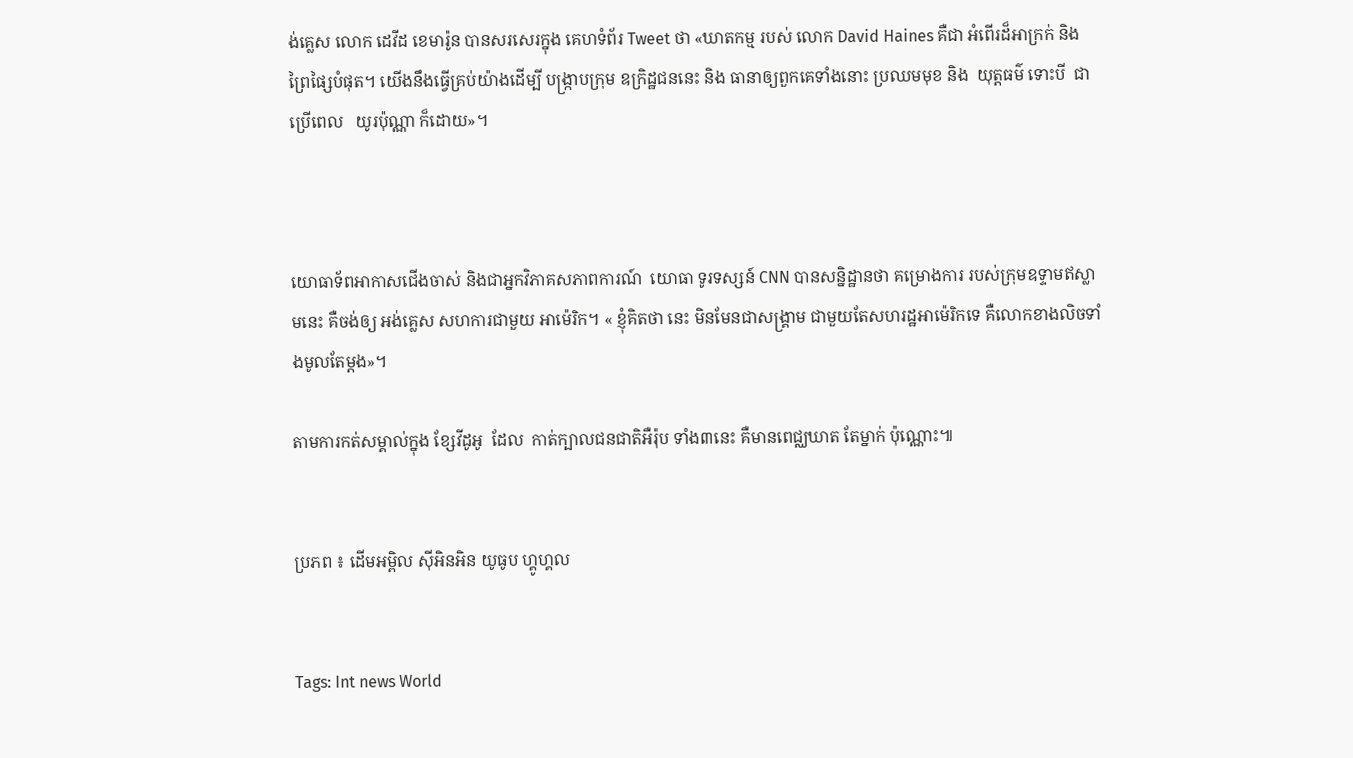ង់គ្លេស លោក ដេវីដ ខេមារ៉ូន បានសរសេរក្នុង គេហទំព័រ Tweet ថា «ឃាតកម្ម របស់ លោក David Haines គឺជា អំពើរដ៏អាក្រក់ និង ព្រៃផ្សៃបំផុត។ យើងនឹងធ្វើគ្រប់យ៉ាងដើម្បី បង្ក្រាបក្រុម ឧក្រិដ្ឋជននេះ និង ធានាឲ្យពួកគេទាំងនោះ ប្រឈមមុខ និង  យុត្តធម៌ ទោះបី  ជាប្រើពេល   យូរប៉ុណ្ណា ក៏ដោយ»។



យោធាទ័ពអាកាសជើងចាស់ និងជាអ្នកវិភាគសភាពការណ៍  យោធា ទូរទស្សន៍ CNN បានសន្និដ្ឋានថា គម្រោងការ របស់ក្រុមឧទ្ទាមឥស្លាមនេះ គឺចង់ឲ្យ អង់គ្លេស សហការជាមួយ អាម៉េរិក។ « ខ្ញុំគិតថា នេះ មិនមែនជាសង្គ្រាម ជាមួយតែសហរដ្ឋអាម៉េរិកទេ គឺលោកខាងលិចទាំងមូលតែម្តង»។

តាមការកត់សម្គាល់ក្នុង ខ្សែវីដូអូ  ដែល  កាត់ក្បាលជនជាតិអឺរ៉ុប ទាំង៣នេះ គឺមានពេជ្ឈឃាត តែម្នាក់ ប៉ុណ្ណោះ៕


ប្រភព ៖ ដើមអម្ពិល ស៊ីអិនអិន យូធូប ហ្គូហ្គល


Tags: Int news World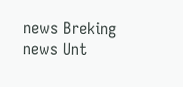news Breking news Unt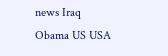news Iraq Obama US USA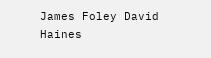James Foley David Haines